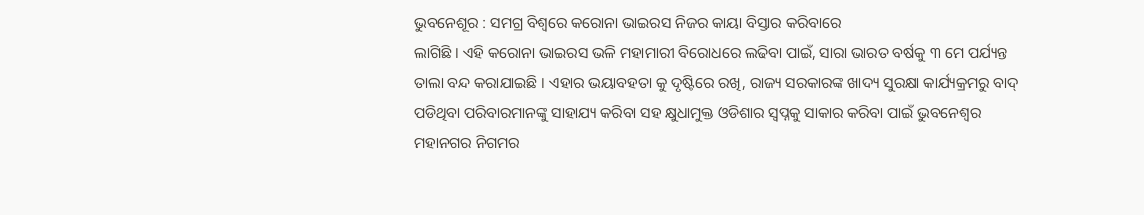ଭୁବନେଶୂର : ସମଗ୍ର ବିଶ୍ୱରେ କରୋନା ଭାଇରସ ନିଜର କାୟା ବିସ୍ତାର କରିବାରେ
ଲାଗିଛି । ଏହି କରୋନା ଭାଇରସ ଭଳି ମହାମାରୀ ବିରୋଧରେ ଲଢିବା ପାଇଁ, ସାରା ଭାରତ ବର୍ଷକୁ ୩ ମେ ପର୍ଯ୍ୟନ୍ତ
ତାଲା ବନ୍ଦ କରାଯାଇଛି । ଏହାର ଭୟାବହତା କୁ ଦୃଷ୍ଟିରେ ରଖି, ରାଜ୍ୟ ସରକାରଙ୍କ ଖାଦ୍ୟ ସୁରକ୍ଷା କାର୍ଯ୍ୟକ୍ରମରୁ ବାଦ୍
ପଡିଥିବା ପରିବାରମାନଙ୍କୁ ସାହାଯ୍ୟ କରିବା ସହ କ୍ଷୁଧାମୁକ୍ତ ଓଡିଶାର ସ୍ୱପ୍ନକୁ ସାକାର କରିବା ପାଇଁ ଭୁବନେଶ୍ୱର
ମହାନଗର ନିଗମର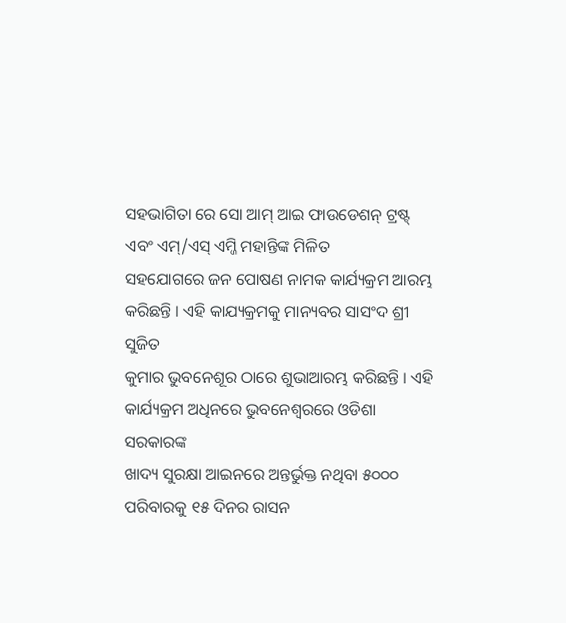ସହଭାଗିତା ରେ ସୋ ଆମ୍ ଆଇ ଫାଉଡେଶନ୍ ଟ୍ରଷ୍ଟ୍ ଏବଂ ଏମ୍/ଏସ୍ ଏମ୍ଜି ମହାନ୍ତିଙ୍କ ମିଳିତ
ସହଯୋଗରେ ଜନ ପୋଷଣ ନାମକ କାର୍ଯ୍ୟକ୍ରମ ଆରମ୍ଭ କରିଛନ୍ତି । ଏହି କାଯ୍ୟକ୍ରମକୁ ମାନ୍ୟବର ସାସଂଦ ଶ୍ରୀ ସୁଜିତ
କୁମାର ଭୁବନେଶୂର ଠାରେ ଶୁଭାଆରମ୍ଭ କରିଛନ୍ତି । ଏହି କାର୍ଯ୍ୟକ୍ରମ ଅଧିନରେ ଭୁବନେଶ୍ୱରରେ ଓଡିଶା ସରକାରଙ୍କ
ଖାଦ୍ୟ ସୁରକ୍ଷା ଆଇନରେ ଅନ୍ତର୍ଭୁକ୍ତ ନଥିବା ୫୦୦୦ ପରିବାରକୁ ୧୫ ଦିନର ରାସନ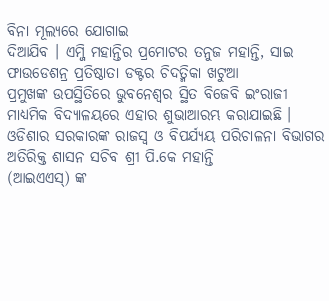ବିନା ମୂଲ୍ୟରେ ଯୋଗାଇ
ଦିଆଯିବ । ଏମ୍ଜି ମହାନ୍ତିର ପ୍ରମୋଟର ତନୁଜ ମହାନ୍ତି, ସାଇ ଫାଉଡେଶନ୍ର ପ୍ରତିଷ୍ଠାତା ଡକ୍ଟର ଚିଦତ୍ମିକା ଖଟୁଆ
ପ୍ରମୁଖଙ୍କ ଉପସ୍ଥିତିରେ ଭୁବନେଶ୍ୱର ସ୍ଥିତ ବିଜେବି ଇଂରାଜୀ ମାଧ୍ୟମିକ ବିଦ୍ୟାଳୟରେ ଏହାର ଶୁଭାଆରମ୍ଭ କରାଯାଇଛି ।
ଓଡିଶାର ସରକାରଙ୍କ ରାଜସ୍ୱ ଓ ବିପର୍ଯ୍ୟୟ ପରିଚାଳନା ବିଭାଗର ଅତିରିକ୍ତ ଶାସନ ସଚିବ ଶ୍ରୀ ପି.କେ ମହାନ୍ତି
(ଆଇଏଏସ୍) ଙ୍କ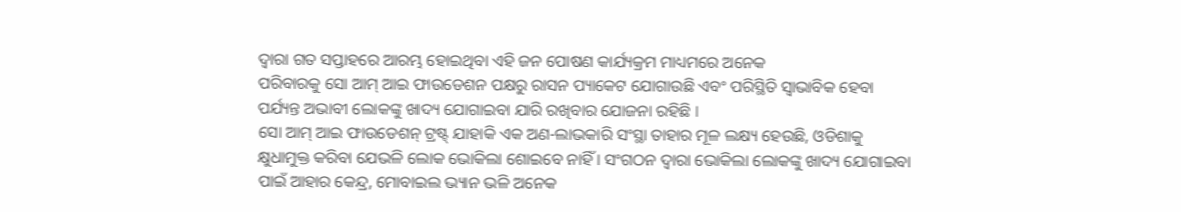ଦ୍ୱାରା ଗତ ସପ୍ତାହରେ ଆରମ୍ଭ ହୋଇଥିବା ଏହି ଜନ ପୋଷଣ କାର୍ଯ୍ୟକ୍ରମ ମାଧ୍ୟମରେ ଅନେକ
ପରିବାରକୁ ସୋ ଆମ୍ ଆଇ ଫାଉଡେଶନ ପକ୍ଷରୁ ରାସନ ପ୍ୟାକେଟ ଯୋଗାଉଛି ଏବଂ ପରିସ୍ଥିତି ସ୍ୱାଭାବିକ ହେବା
ପର୍ଯ୍ୟନ୍ତ ଅଭାବୀ ଲୋକଙ୍କୁ ଖାଦ୍ୟ ଯୋଗାଇବା ଯାରି ରଖିବାର ଯୋଜନା ରହିଛି ।
ସୋ ଆମ୍ ଆଇ ଫାଉଡେଶନ୍ ଟ୍ରଷ୍ଟ୍ ଯାହାକି ଏକ ଅଣ-ଲାଭକାରି ସଂସ୍ଥା ତାହାର ମୂଳ ଲକ୍ଷ୍ୟ ହେଉଛି, ଓଡିଶାକୁ
କ୍ଷୁଧାମୁକ୍ତ କରିବା ଯେଭଳି ଲୋକ ଭୋକିଲା ଶୋଇବେ ନାହିଁ । ସଂଗଠନ ଦ୍ୱାରା ଭୋକିଲା ଲୋକଙ୍କୁ ଖାଦ୍ୟ ଯୋଗାଇବା
ପାଇଁ ଆହାର କେନ୍ଦ୍ର, ମୋବାଇଲ ଭ୍ୟାନ ଭଳି ଅନେକ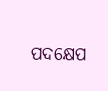ପଦକ୍ଷେପ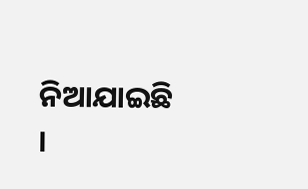ନିଆଯାଇଛି ।